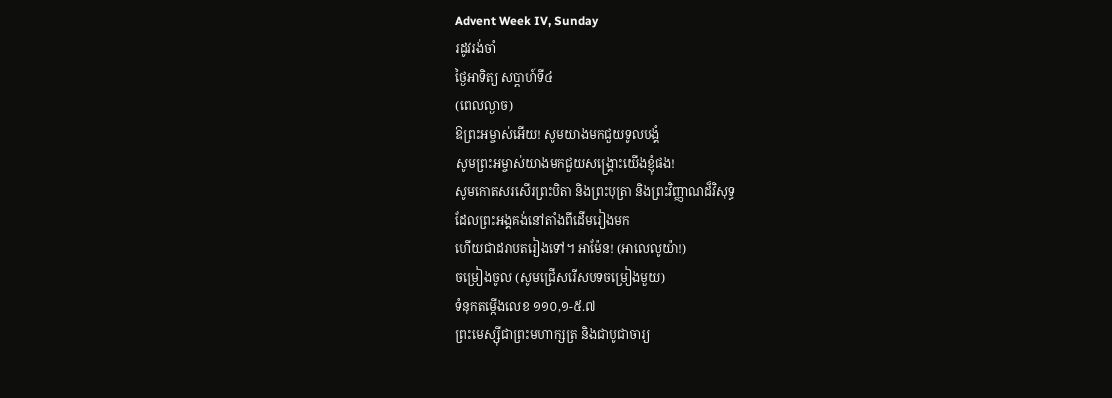Advent Week IV, Sunday
រដូវរង់ចាំ
ថ្ងៃអាទិត្យ សប្ដាហ៍ទី៤
(ពេលល្ងាច)
ឱព្រះអម្ចាស់អើយ! សូមយាងមកជួយទូលបង្គំ
សូមព្រះអម្ចាស់យាងមកជួយសង្គ្រោះយើងខ្ញុំផង!
សូមកោតសរសើរព្រះបិតា និងព្រះបុត្រា និងព្រះវិញ្ញាណដ៏វិសុទ្ធ
ដែលព្រះអង្គគង់នៅតាំងពីដើមរៀងមក
ហើយជាដរាបតរៀងទៅ។ អាម៉ែន! (អាលេលូយ៉ា!)
ចម្រៀងចូល (សូមជ្រើសរើសបទចម្រៀងមួយ)
ទំនុកតម្កើងលេខ ១១០,១-៥.៧
ព្រះមេស្ស៊ីជាព្រះមហាក្សត្រ និងជាបូជាចារ្យ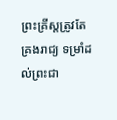ព្រះគ្រីស្តត្រូវតែគ្រងរាជ្យ ទម្រាំដល់ព្រះជា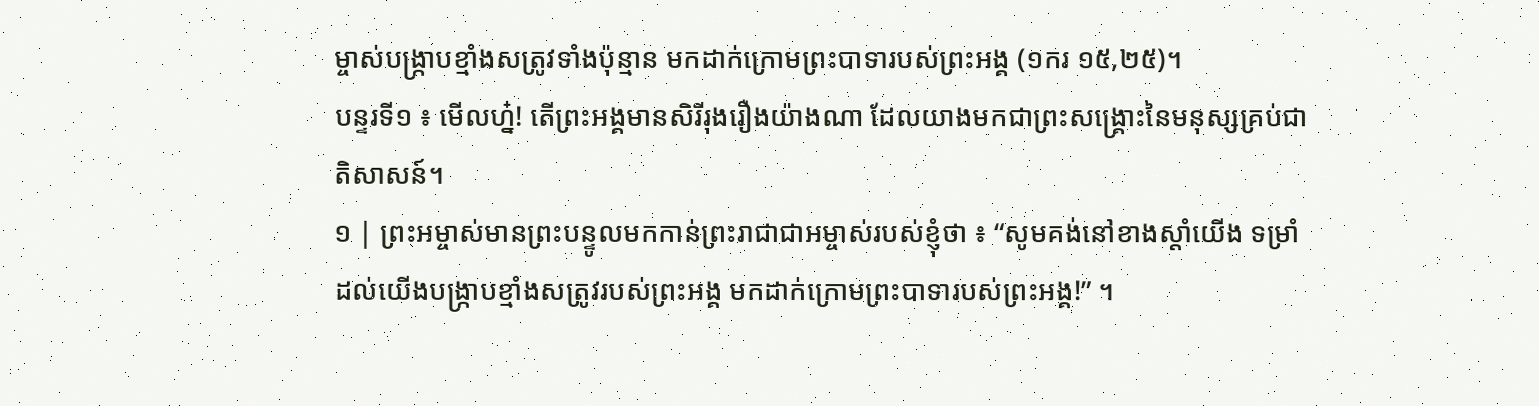ម្ចាស់បង្ក្រាបខ្មាំងសត្រូវទាំងប៉ុន្មាន មកដាក់ក្រោមព្រះបាទារបស់ព្រះអង្គ (១ករ ១៥,២៥)។
បន្ទរទី១ ៖ មើលហ្ន៎! តើព្រះអង្គមានសិរីរុងរឿងយ៉ាងណា ដែលយាងមកជាព្រះសង្រ្គោះនៃមនុស្សគ្រប់ជាតិសាសន៍។
១ | ព្រះអម្ចាស់មានព្រះបន្ទូលមកកាន់ព្រះរាជាជាអម្ចាស់របស់ខ្ញុំថា ៖ “សូមគង់នៅខាងស្តាំយើង ទម្រាំដល់យើងបង្ក្រាបខ្មាំងសត្រូវរបស់ព្រះអង្គ មកដាក់ក្រោមព្រះបាទារបស់ព្រះអង្គ!” ។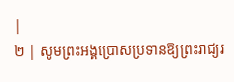|
២ | សូមព្រះអង្គប្រោសប្រទានឱ្យព្រះរាជ្យរ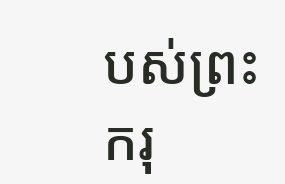បស់ព្រះករុ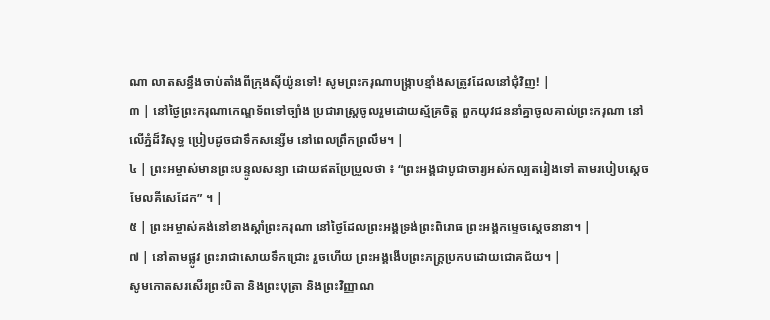ណា លាតសន្ធឹងចាប់តាំងពីក្រុងស៊ីយ៉ូនទៅ! សូមព្រះករុណាបង្ក្រាបខ្មាំងសត្រូវដែលនៅជុំវិញ! |
៣ | នៅថ្ងៃព្រះករុណាកេណ្ឌទ័ពទៅច្បាំង ប្រជារាស្ត្រចូលរួមដោយស្ម័គ្រចិត្ត ពួកយុវជននាំគ្នាចូលគាល់ព្រះករុណា នៅលើភ្នំដ៏វិសុទ្ធ ប្រៀបដូចជាទឹកសន្សើម នៅពេលព្រឹកព្រលឹម។ |
៤ | ព្រះអម្ចាស់មានព្រះបន្ទូលសន្យា ដោយឥតប្រែប្រួលថា ៖ “ព្រះអង្គជាបូជាចារ្យអស់កល្បតរៀងទៅ តាមរបៀបស្តេចមែលគីសេដែក” ។ |
៥ | ព្រះអម្ចាស់គង់នៅខាងស្តាំព្រះករុណា នៅថ្ងៃដែលព្រះអង្គទ្រង់ព្រះពិរោធ ព្រះអង្គកម្ទេចស្តេចនានា។ |
៧ | នៅតាមផ្លូវ ព្រះរាជាសោយទឹកជ្រោះ រួចហើយ ព្រះអង្គងើបព្រះភក្ត្រប្រកបដោយជោគជ័យ។ |
សូមកោតសរសើរព្រះបិតា និងព្រះបុត្រា និងព្រះវិញ្ញាណ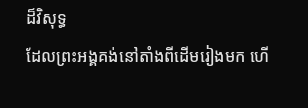ដ៏វិសុទ្ធ
ដែលព្រះអង្គគង់នៅតាំងពីដើមរៀងមក ហើ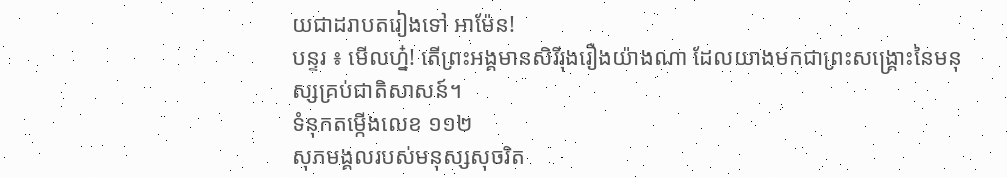យជាដរាបតរៀងទៅ អាម៉ែន!
បន្ទរ ៖ មើលហ្ន៎! តើព្រះអង្គមានសិរីរុងរឿងយ៉ាងណា ដែលយាងមកជាព្រះសង្រ្គោះនៃមនុស្សគ្រប់ជាតិសាសន៍។
ទំនុកតម្កើងលេខ ១១២
សុភមង្គលរបស់មនុស្សសុចរិត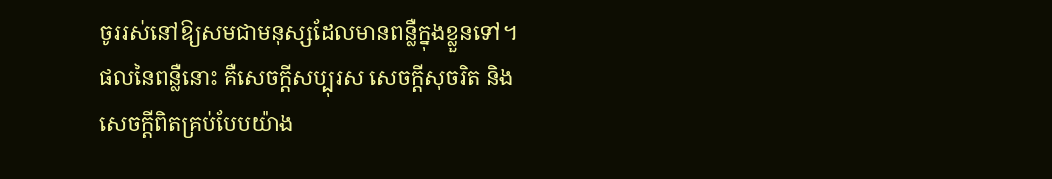ចូររស់នៅឱ្យសមជាមនុស្សដែលមានពន្លឺក្នុងខ្លួនទៅ។ ផលនៃពន្លឺនោះ គឺសេចក្តីសប្បុរស សេចក្តីសុចរិត និងសេចក្តីពិតគ្រប់បែបយ៉ាង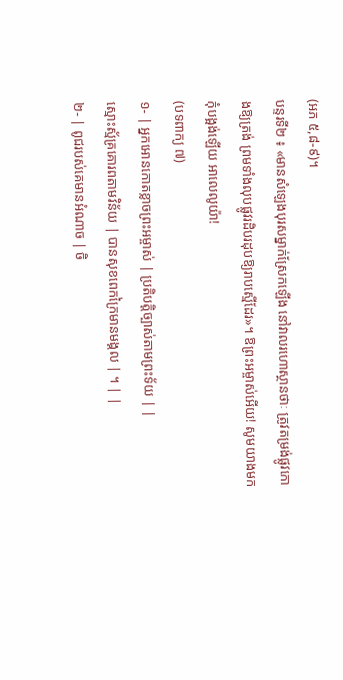(អភ ៥,៨-៩)។
បន្ទរទី២ ៖ «មានសំឡេងបុរសម្នាក់ស្រែកឡើង នៅវាលរហោស្ថានថាៈ ត្រូវតម្រង់ផ្លូវកោងឱ្យត្រង់ ព្រមទាំងលុបផ្លូវរដិបរដុបឱ្យរាបស្មើដែរ»។ ឱព្រះអម្ចាស់អើយ! សូមយាងមក កុំបង្អង់ឡើយ អាលេលូយ៉ា!
(បទពាក្យ ៧)
១- | អ្នកអោនកោតខ្លាចព្រះអម្ចាស់ | ប្រតិបត្តិច្បាស់តាមព្រះទ័យ | |
ស្មោះស្ម័គ្រគោរពតាមវិន័យ | បានសុខពេកក្រៃមានមង្គល | ។ | |
២- | ពូជរបស់គេមានអំណាច | ចិ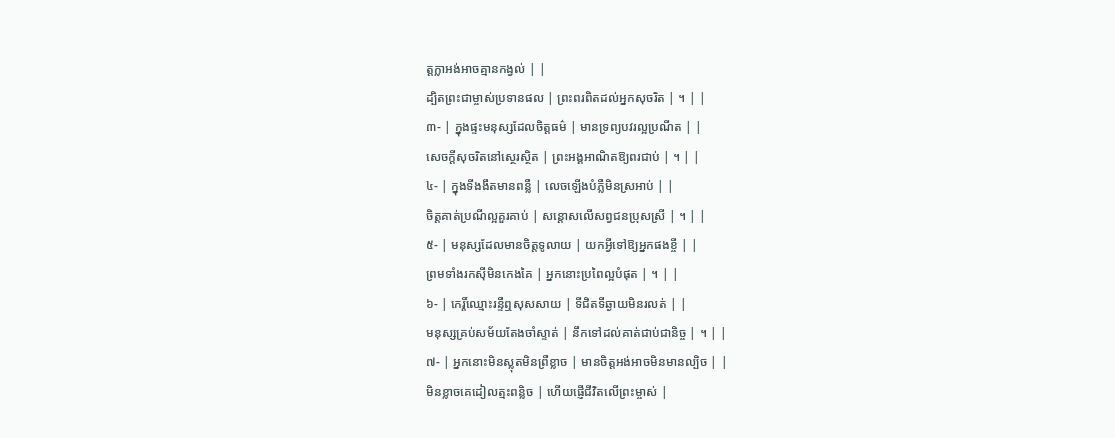ត្តក្លាអង់អាចគ្មានកង្វល់ | |
ដ្បិតព្រះជាម្ចាស់ប្រទានផល | ព្រះពរពិតដល់អ្នកសុចរិត | ។ | |
៣- | ក្នុងផ្ទះមនុស្សដែលចិត្តធម៌ | មានទ្រព្យបវរល្អប្រណីត | |
សេចក្តីសុចរិតនៅស្ថេរស្ថិត | ព្រះអង្គអាណិតឱ្យពរជាប់ | ។ | |
៤- | ក្នុងទីងងឹតមានពន្លឺ | លេចឡើងបំភ្លឺមិនស្រអាប់ | |
ចិត្តគាត់ប្រណីល្អគួរគាប់ | សន្តោសលើសព្វជនប្រុសស្រី | ។ | |
៥- | មនុស្សដែលមានចិត្តទូលាយ | យកអ្វីទៅឱ្យអ្នកផងខ្ចី | |
ព្រមទាំងរកស៊ីមិនកេងគៃ | អ្នកនោះប្រពៃល្អបំផុត | ។ | |
៦- | កេរ្តិ៍ឈ្មោះរន្ទឺឮសុសសាយ | ទីជិតទីឆ្ងាយមិនរលត់ | |
មនុស្សគ្រប់សម័យតែងចាំស្ទាត់ | នឹកទៅដល់គាត់ជាប់ជានិច្ច | ។ | |
៧- | អ្នកនោះមិនស្លុតមិនព្រឺខ្លាច | មានចិត្តអង់អាចមិនមានល្បិច | |
មិនខ្លាចគេដៀលត្មះពន្លិច | ហើយផ្ញើជីវិតលើព្រះម្ចាស់ |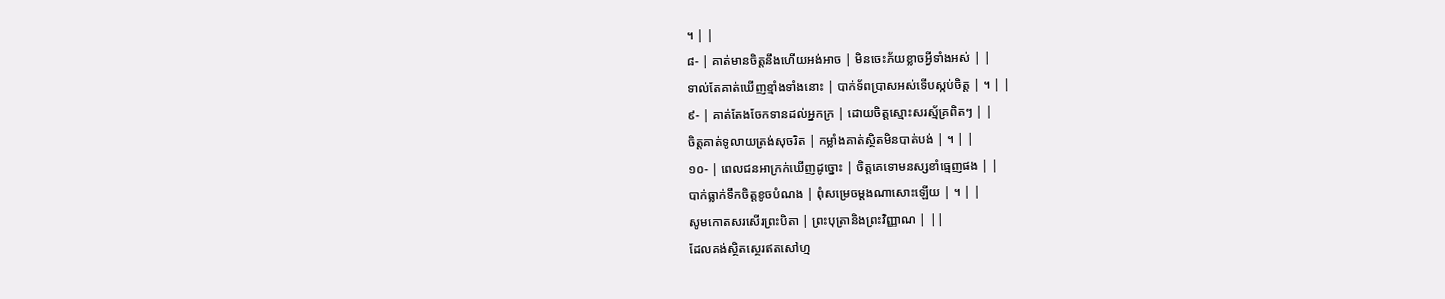។ | |
៨- | គាត់មានចិត្តនឹងហើយអង់អាច | មិនចេះភ័យខ្លាចអ្វីទាំងអស់ | |
ទាល់តែគាត់ឃើញខ្មាំងទាំងនោះ | បាក់ទ័ពប្រាសអស់ទើបស្កប់ចិត្ត | ។ | |
៩- | គាត់តែងចែកទានដល់អ្នកក្រ | ដោយចិត្តស្មោះសរស្ម័គ្រពិតៗ | |
ចិត្តគាត់ទូលាយត្រង់សុចរិត | កម្លាំងគាត់ស្ថិតមិនបាត់បង់ | ។ | |
១០- | ពេលជនអាក្រក់ឃើញដូច្នោះ | ចិត្តគេទោមនស្សខាំធ្មេញផង | |
បាក់ធ្លាក់ទឹកចិត្តខូចបំណង | ពុំសម្រេចម្តងណាសោះឡើយ | ។ | |
សូមកោតសរសើរព្រះបិតា | ព្រះបុត្រានិងព្រះវិញ្ញាណ | ||
ដែលគង់ស្ថិតស្ថេរឥតសៅហ្ម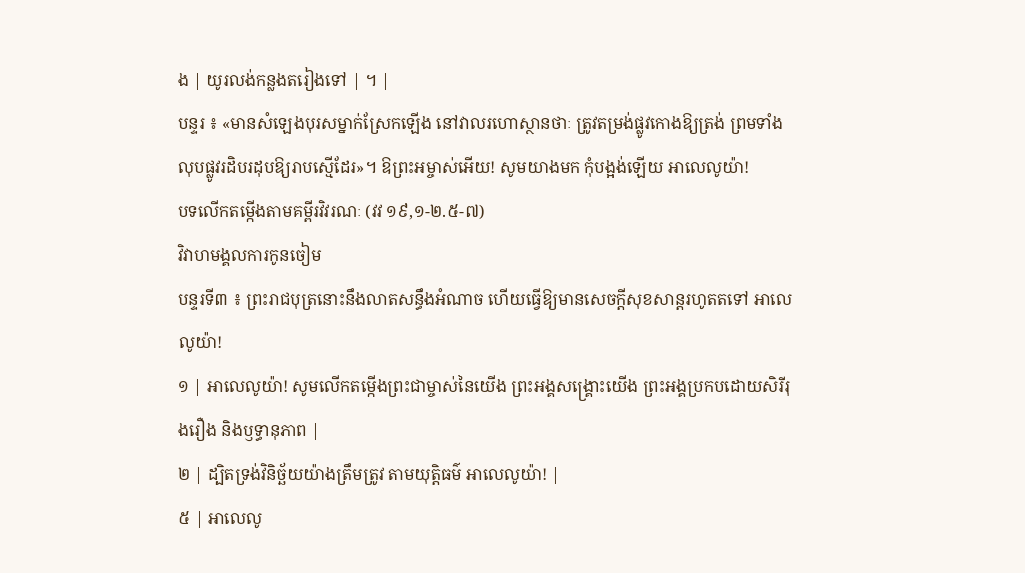ង | យូរលង់កន្លងតរៀងទៅ | ។ |
បន្ទរ ៖ «មានសំឡេងបុរសម្នាក់ស្រែកឡើង នៅវាលរហោស្ថានថាៈ ត្រូវតម្រង់ផ្លូវកោងឱ្យត្រង់ ព្រមទាំងលុបផ្លូវរដិបរដុបឱ្យរាបស្មើដែរ»។ ឱព្រះអម្ចាស់អើយ! សូមយាងមក កុំបង្អង់ឡើយ អាលេលូយ៉ា!
បទលើកតម្កើងតាមគម្ពីរវិវរណៈ (វវ ១៩,១-២.៥-៧)
វិវាហមង្គលការកូនចៀម
បន្ទរទី៣ ៖ ព្រះរាជបុត្រនោះនឹងលាតសន្ធឹងអំណាច ហើយធ្វើឱ្យមានសេចក្តីសុខសាន្តរហូតតទៅ អាលេលូយ៉ា!
១ | អាលេលូយ៉ា! សូមលើកតម្កើងព្រះជាម្ចាស់នៃយើង ព្រះអង្គសង្គ្រោះយើង ព្រះអង្គប្រកបដោយសិរីរុងរឿង និងឫទ្ធានុភាព |
២ | ដ្បិតទ្រង់វិនិច្ឆ័យយ៉ាងត្រឹមត្រូវ តាមយុត្តិធម៌ អាលេលូយ៉ា! |
៥ | អាលេលូ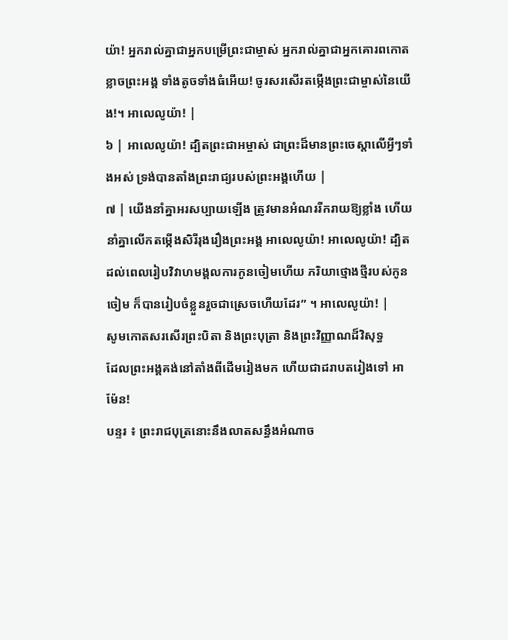យ៉ា! អ្នករាល់គ្នាជាអ្នកបម្រើព្រះជាម្ចាស់ អ្នករាល់គ្នាជាអ្នកគោរពកោតខ្លាចព្រះអង្គ ទាំងតូចទាំងធំអើយ! ចូរសរសើរតម្កើងព្រះជាម្ចាស់នៃយើង!។ អាលេលូយ៉ា! |
៦ | អាលេលូយ៉ា! ដ្បិតព្រះជាអម្ចាស់ ជាព្រះដ៏មានព្រះចេស្តាលើអ្វីៗទាំងអស់ ទ្រង់បានតាំងព្រះរាជ្យរបស់ព្រះអង្គហើយ |
៧ | យើងនាំគ្នាអរសប្បាយឡើង ត្រូវមានអំណររីករាយឱ្យខ្លាំង ហើយនាំគ្នាលើកតម្កើងសិរីរុងរឿងព្រះអង្គ អាលេលូយ៉ា! អាលេលូយ៉ា! ដ្បិតដល់ពេលរៀបវិវាហមង្គលការកូនចៀមហើយ ភរិយាថ្មោងថ្មីរបស់កូនចៀម ក៏បានរៀបចំខ្លួនរួចជាស្រេចហើយដែរ” ។ អាលេលូយ៉ា! |
សូមកោតសរសើរព្រះបិតា និងព្រះបុត្រា និងព្រះវិញ្ញាណដ៏វិសុទ្ធ
ដែលព្រះអង្គគង់នៅតាំងពីដើមរៀងមក ហើយជាដរាបតរៀងទៅ អាម៉ែន!
បន្ទរ ៖ ព្រះរាជបុត្រនោះនឹងលាតសន្ធឹងអំណាច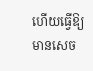ហើយធ្វើឱ្យមានសេច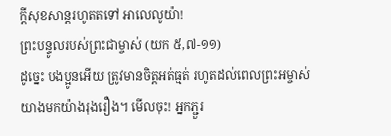ក្តីសុខសាន្តរហូតតទៅ អាលេលូយ៉ា!
ព្រះបន្ទូលរបស់ព្រះជាម្ចាស់ (យក ៥,៧-១១)
ដូច្នេះ បងប្អូនអើយ ត្រូវមានចិត្តអត់ធ្មត់ រហូតដល់ពេលព្រះអម្ចាស់យាងមកយ៉ាងរុងរឿង។ មើលចុះ! អ្នកភ្ជួរ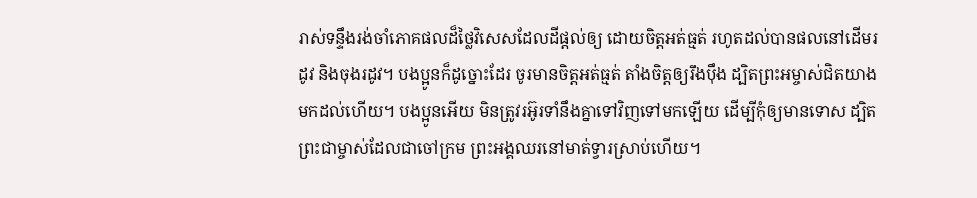រាស់ទន្ទឹងរង់ចាំភោគផលដ៏ថ្លៃវិសេសដែលដីផ្ដល់ឲ្យ ដោយចិត្តអត់ធ្មត់ រហូតដល់បានផលនៅដើមរដូវ និងចុងរដូវ។ បងប្អូនក៏ដូច្នោះដែរ ចូរមានចិត្តអត់ធ្មត់ តាំងចិត្តឲ្យរឹងប៉ឹង ដ្បិតព្រះអម្ចាស់ជិតយាងមកដល់ហើយ។ បងប្អូនអើយ មិនត្រូវរអ៊ូរទាំនឹងគ្នាទៅវិញទៅមកឡើយ ដើម្បីកុំឲ្យមានទោស ដ្បិតព្រះជាម្ចាស់ដែលជាចៅក្រម ព្រះអង្គឈរនៅមាត់ទ្វារស្រាប់ហើយ។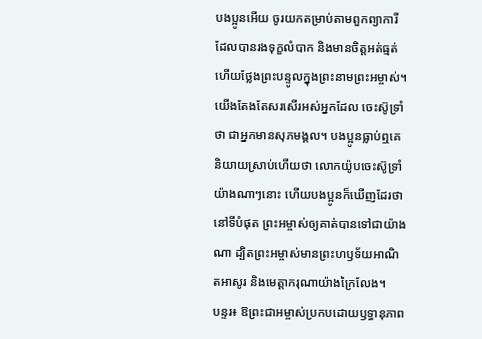បងប្អូនអើយ ចូរយកតម្រាប់តាមពួកព្យាការីដែលបានរងទុក្ខលំបាក និងមានចិត្តអត់ធ្មត់ ហើយថ្លែងព្រះបន្ទូលក្នុងព្រះនាមព្រះអម្ចាស់។ យើងតែងតែសរសើរអស់អ្នកដែល ចេះស៊ូទ្រាំថា ជាអ្នកមានសុភមង្គល។ បងប្អូនធ្លាប់ឮគេនិយាយស្រាប់ហើយថា លោកយ៉ូបចេះស៊ូទ្រាំយ៉ាងណាៗនោះ ហើយបងប្អូនក៏ឃើញដែរថា នៅទីបំផុត ព្រះអម្ចាស់ឲ្យគាត់បានទៅជាយ៉ាងណា ដ្បិតព្រះអម្ចាស់មានព្រះហឫទ័យអាណិតអាសូរ និងមេត្តាករុណាយ៉ាងក្រៃលែង។
បន្ទរ៖ ឱព្រះជាអម្ចាស់ប្រកបដោយឫទ្ធានុភាព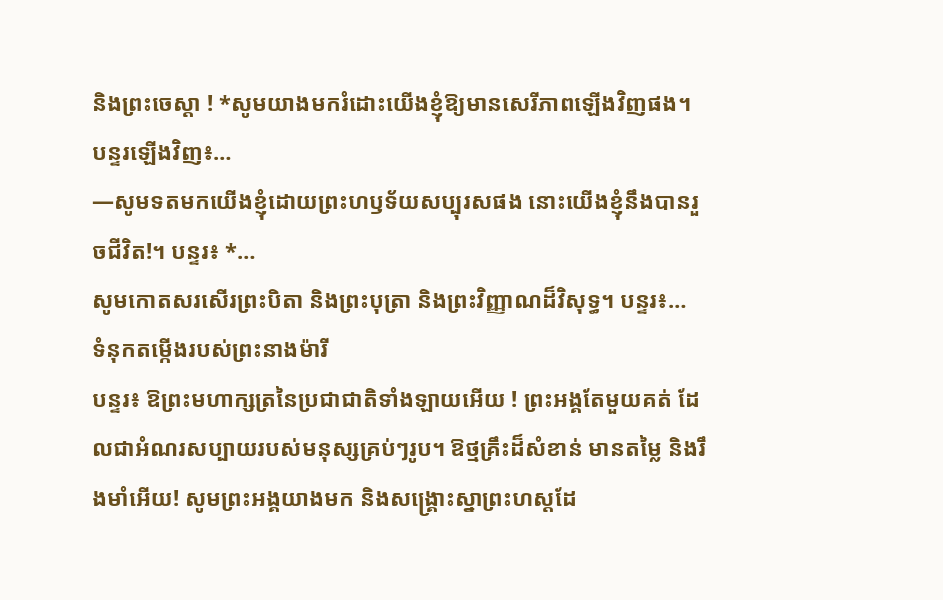និងព្រះចេស្តា ! *សូមយាងមករំដោះយើងខ្ញុំឱ្យមានសេរីភាពឡើងវិញផង។ បន្ទរឡើងវិញ៖…
—សូមទតមកយើងខ្ញុំដោយព្រះហឫទ័យសប្បុរសផង នោះយើងខ្ញុំនឹងបានរួចជីវិត!។ បន្ទរ៖ *…
សូមកោតសរសើរព្រះបិតា និងព្រះបុត្រា និងព្រះវិញ្ញាណដ៏វិសុទ្ធ។ បន្ទរ៖…
ទំនុកតម្កើងរបស់ព្រះនាងម៉ារី
បន្ទរ៖ ឱព្រះមហាក្សត្រនៃប្រជាជាតិទាំងឡាយអើយ ! ព្រះអង្គតែមួយគត់ ដែលជាអំណរសប្បាយរបស់មនុស្សគ្រប់ៗរូប។ ឱថ្មគ្រឹះដ៏សំខាន់ មានតម្លៃ និងរឹងមាំអើយ! សូមព្រះអង្គយាងមក និងសង្រ្គោះស្នាព្រះហស្តដែ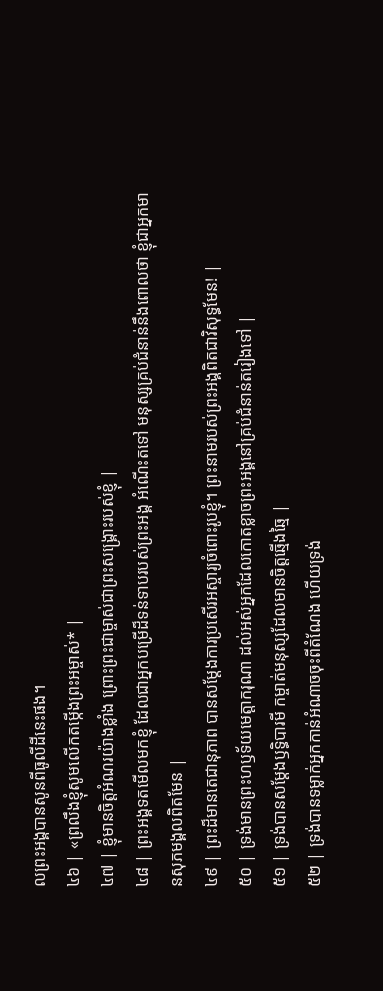លព្រះអង្គបានសូនពីធូលីដីនេះផង។
៤៦ | «ព្រលឹងខ្ញុំសូមលើកតម្កើងព្រះអម្ចាស់* |
៤៧ | ខ្ញុំមានចិត្តអំណរយ៉ាងខ្លាំង ព្រោះព្រះជាម្ចាស់ជាព្រះសង្គ្រោះរបស់ខ្ញុំ |
៤៨ | ព្រះអង្គទតមើលមកខ្ញុំ ដែលជាអ្នកបម្រើដ៏ទន់ទាបរបស់ព្រះអង្គ អំណើះតទៅ មនុស្សគ្រប់ជំនាន់នឹងពោលថា ខ្ញុំជាអ្នកមានសុភមង្គលពិតមែន |
៤៩ | ព្រះដ៏មានតេជានុភាព បានសម្ដែងការប្រសើរអស្ចារ្យចំពោះរូបខ្ញុំ។ ព្រះនាមរបស់ព្រះអង្គពិតជាវិសុទ្ធមែន! |
៥០ | ទ្រង់មានព្រះហឫទ័យមេត្តាករុណា ដល់អស់អ្នកដែលកោតខ្លាចព្រះអង្គនៅគ្រប់ជំនាន់តរៀងទៅ |
៥១ | ទ្រង់បានសម្ដែងឫទ្ធិបារមី កម្ចាត់មនុស្សដែលមានចិត្តឆ្មើងឆ្មៃ |
៥២ | ទ្រង់បានទម្លាក់អ្នកកាន់អំណាចចុះពីតំណែង ហើយទ្រង់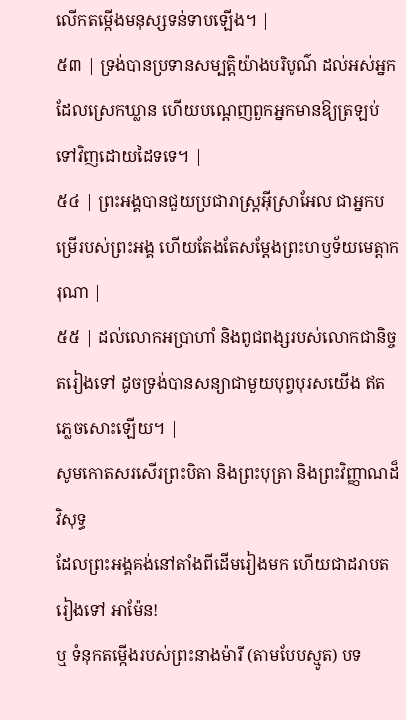លើកតម្កើងមនុស្សទន់ទាបឡើង។ |
៥៣ | ទ្រង់បានប្រទានសម្បត្តិយ៉ាងបរិបូណ៌ ដល់អស់អ្នកដែលស្រេកឃ្លាន ហើយបណ្តេញពួកអ្នកមានឱ្យត្រឡប់ទៅវិញដោយដៃទទេ។ |
៥៤ | ព្រះអង្គបានជួយប្រជារាស្ត្រអ៊ីស្រាអែល ជាអ្នកបម្រើរបស់ព្រះអង្គ ហើយតែងតែសម្ដែងព្រះហឫទ័យមេត្តាករុណា |
៥៥ | ដល់លោកអប្រាហាំ និងពូជពង្សរបស់លោកជានិច្ចតរៀងទៅ ដូចទ្រង់បានសន្យាជាមួយបុព្វបុរសយើង ឥតភ្លេចសោះឡើយ។ |
សូមកោតសរសើរព្រះបិតា និងព្រះបុត្រា និងព្រះវិញ្ញាណដ៏វិសុទ្ធ
ដែលព្រះអង្គគង់នៅតាំងពីដើមរៀងមក ហើយជាដរាបតរៀងទៅ អាម៉ែន!
ឬ ទំនុកតម្កើងរបស់ព្រះនាងម៉ារី (តាមបែបស្មូត) បទ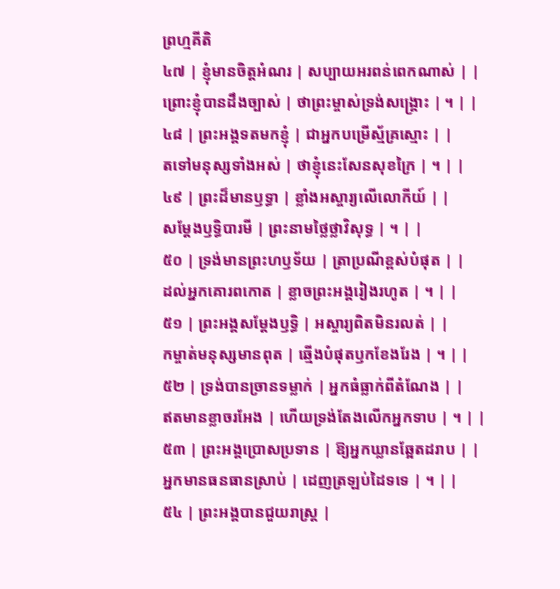ព្រហ្មគីតិ
៤៧ | ខ្ញុំមានចិត្តអំណរ | សប្បាយអរពន់ពេកណាស់ | |
ព្រោះខ្ញុំបានដឹងច្បាស់ | ថាព្រះម្ចាស់ទ្រង់សង្គ្រោះ | ។ | |
៤៨ | ព្រះអង្គទតមកខ្ញុំ | ជាអ្នកបម្រើស្ម័គ្រស្មោះ | |
តទៅមនុស្សទាំងអស់ | ថាខ្ញុំនេះសែនសុខក្រៃ | ។ | |
៤៩ | ព្រះដ៏មានឫទ្ធា | ខ្លាំងអស្ចារ្យលើលោកីយ៍ | |
សម្ដែងឫទ្ធិបារមី | ព្រះនាមថ្លៃថ្លាវិសុទ្ធ | ។ | |
៥០ | ទ្រង់មានព្រះហឫទ័យ | ត្រាប្រណីខ្ពស់បំផុត | |
ដល់អ្នកគោរពកោត | ខ្លាចព្រះអង្គរៀងរហូត | ។ | |
៥១ | ព្រះអង្គសម្ដែងឫទ្ធិ | អស្ចារ្យពិតមិនរលត់ | |
កម្ចាត់មនុស្សមានពុត | ឆ្មើងបំផុតឫកខែងរែង | ។ | |
៥២ | ទ្រង់បានច្រានទម្លាក់ | អ្នកធំធ្លាក់ពីតំណែង | |
ឥតមានខ្លាចរអែង | ហើយទ្រង់តែងលើកអ្នកទាប | ។ | |
៥៣ | ព្រះអង្គប្រោសប្រទាន | ឱ្យអ្នកឃ្លានឆ្អែតដរាប | |
អ្នកមានធនធានស្រាប់ | ដេញត្រឡប់ដៃទទេ | ។ | |
៥៤ | ព្រះអង្គបានជួយរាស្ត្រ |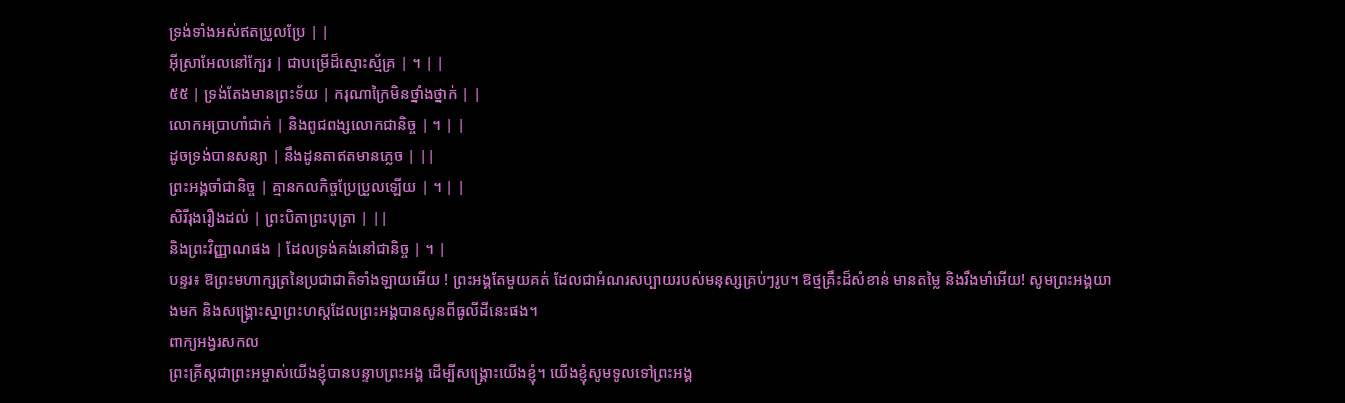ទ្រង់ទាំងអស់ឥតប្រួលប្រែ | |
អ៊ីស្រាអែលនៅក្បែរ | ជាបម្រើដ៏ស្មោះស្ម័គ្រ | ។ | |
៥៥ | ទ្រង់តែងមានព្រះទ័យ | ករុណាក្រៃមិនថ្នាំងថ្នាក់ | |
លោកអប្រាហាំជាក់ | និងពូជពង្សលោកជានិច្ច | ។ | |
ដូចទ្រង់បានសន្យា | នឹងដូនតាឥតមានភ្លេច | ||
ព្រះអង្គចាំជានិច្ច | គ្មានកលកិច្ចប្រែប្រួលឡើយ | ។ | |
សិរីរុងរឿងដល់ | ព្រះបិតាព្រះបុត្រា | ||
និងព្រះវិញ្ញាណផង | ដែលទ្រង់គង់នៅជានិច្ច | ។ |
បន្ទរ៖ ឱព្រះមហាក្សត្រនៃប្រជាជាតិទាំងឡាយអើយ ! ព្រះអង្គតែមួយគត់ ដែលជាអំណរសប្បាយរបស់មនុស្សគ្រប់ៗរូប។ ឱថ្មគ្រឹះដ៏សំខាន់ មានតម្លៃ និងរឹងមាំអើយ! សូមព្រះអង្គយាងមក និងសង្រ្គោះស្នាព្រះហស្តដែលព្រះអង្គបានសូនពីធូលីដីនេះផង។
ពាក្យអង្វរសកល
ព្រះគ្រីស្តជាព្រះអម្ចាស់យើងខ្ញុំបានបន្ទាបព្រះអង្គ ដើម្បីសង្រ្គោះយើងខ្ញុំ។ យើងខ្ញុំសូមទូលទៅព្រះអង្គ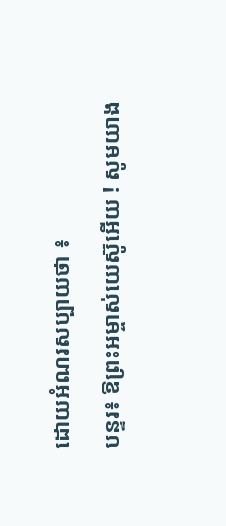ដោយអំណរសប្បាយថា ៖
បន្ទរ៖ ឱព្រះអម្ចាស់យេស៊ូអើយ ! សូមយាង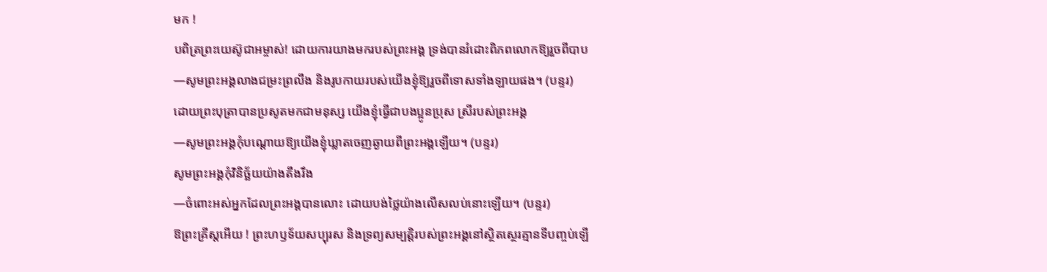មក !
បពិត្រព្រះយេស៊ូជាអម្ចាស់! ដោយការយាងមករបស់ព្រះអង្គ ទ្រង់បានរំដោះពិភពលោកឱ្យរួចពីបាប
—សូមព្រះអង្គលាងជម្រះព្រលឹង និងរូបកាយរបស់យើងខ្ញុំឱ្យរួចពីទោសទាំងឡាយផង។ (បន្ទរ)
ដោយព្រះបុត្រាបានប្រសូតមកជាមនុស្ស យើងខ្ញុំធ្វើជាបងប្អូនប្រុស ស្រីរបស់ព្រះអង្គ
—សូមព្រះអង្គកុំបណ្តោយឱ្យយើងខ្ញុំឃ្លាតចេញឆ្ងាយពីព្រះអង្គឡើយ។ (បន្ទរ)
សូមព្រះអង្គកុំវិនិច្ឆ័យយ៉ាងតឹងរឹង
—ចំពោះអស់អ្នកដែលព្រះអង្គបានលោះ ដោយបង់ថ្លៃយ៉ាងលើសលប់នោះឡើយ។ (បន្ទរ)
ឱព្រះគ្រីស្តអើយ ! ព្រះហឫទ័យសប្បុរស និងទ្រព្យសម្បត្តិរបស់ព្រះអង្គនៅស្ថិតស្ថេរគ្មានទីបញ្ចប់ឡើ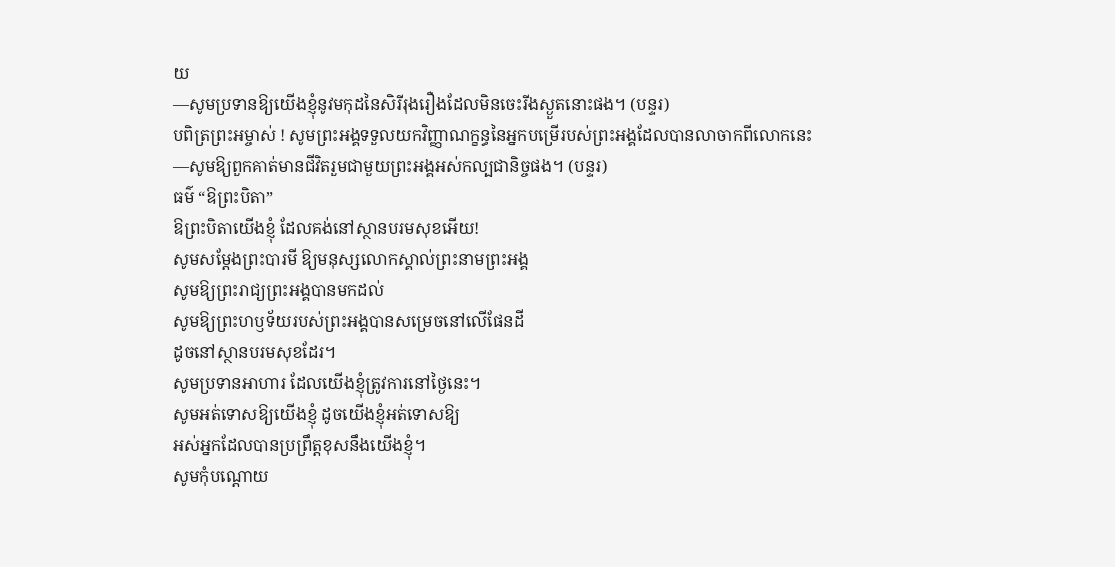យ
—សូមប្រទានឱ្យយើងខ្ញុំនូវមកុដនៃសិរីរុងរឿងដែលមិនចេះរីងស្ងួតនោះផង។ (បន្ទរ)
បពិត្រព្រះអម្ចាស់ ! សូមព្រះអង្គទទួលយកវិញ្ញាណក្ខន្ធនៃអ្នកបម្រើរបស់ព្រះអង្គដែលបានលាចាកពីលោកនេះ
—សូមឱ្យពួកគាត់មានជីវិតរួមជាមួយព្រះអង្គអស់កល្បជានិច្ចផង។ (បន្ទរ)
ធម៌ “ឱព្រះបិតា”
ឱព្រះបិតាយើងខ្ញុំ ដែលគង់នៅស្ថានបរមសុខអើយ!
សូមសម្តែងព្រះបារមី ឱ្យមនុស្សលោកស្គាល់ព្រះនាមព្រះអង្គ
សូមឱ្យព្រះរាជ្យព្រះអង្គបានមកដល់
សូមឱ្យព្រះហឫទ័យរបស់ព្រះអង្គបានសម្រេចនៅលើផែនដី
ដូចនៅស្ថានបរមសុខដែរ។
សូមប្រទានអាហារ ដែលយើងខ្ញុំត្រូវការនៅថ្ងៃនេះ។
សូមអត់ទោសឱ្យយើងខ្ញុំ ដូចយើងខ្ញុំអត់ទោសឱ្យ
អស់អ្នកដែលបានប្រព្រឹត្តខុសនឹងយើងខ្ញុំ។
សូមកុំបណ្តោយ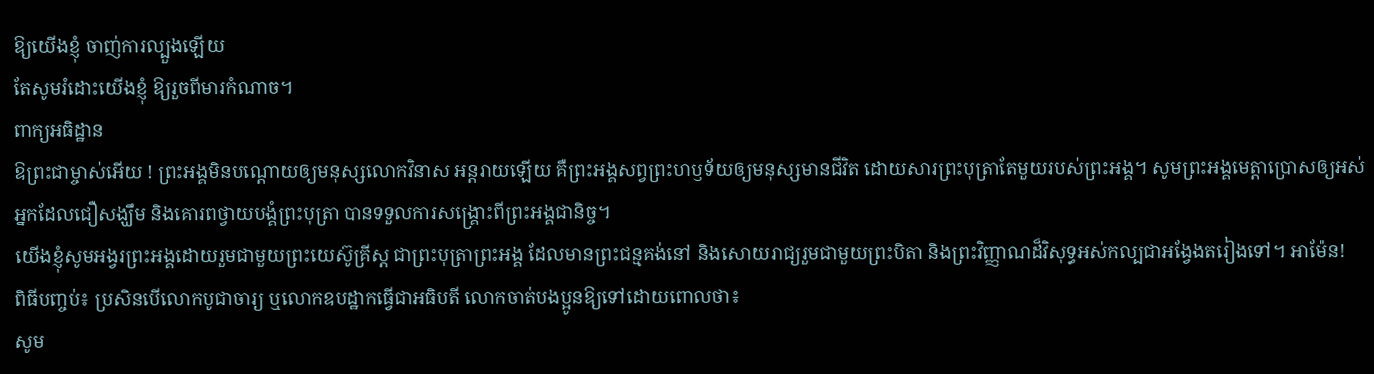ឱ្យយើងខ្ញុំ ចាញ់ការល្បួងឡើយ
តែសូមរំដោះយើងខ្ញុំ ឱ្យរួចពីមារកំណាច។
ពាក្យអធិដ្ឋាន
ឱព្រះជាម្ចាស់អើយ ! ព្រះអង្គមិនបណ្តោយឲ្យមនុស្សលោកវិនាស អន្តរាយឡើយ គឺព្រះអង្គសព្វព្រះហឫទ័យឲ្យមនុស្សមានជីវិត ដោយសារព្រះបុត្រាតែមួយរបស់ព្រះអង្គ។ សូមព្រះអង្គមេត្តាប្រោសឲ្យអស់អ្នកដែលជឿសង្ឃឹម និងគោរពថ្វាយបង្គំព្រះបុត្រា បានទទួលការសង្គ្រោះពីព្រះអង្គជានិច្ច។
យើងខ្ញុំសូមអង្វរព្រះអង្គដោយរួមជាមួយព្រះយេស៊ូគ្រីស្ត ជាព្រះបុត្រាព្រះអង្គ ដែលមានព្រះជន្មគង់នៅ និងសោយរាជ្យរួមជាមួយព្រះបិតា និងព្រះវិញ្ញាណដ៏វិសុទ្ធអស់កល្បជាអង្វែងតរៀងទៅ។ អាម៉ែន!
ពិធីបញ្ចប់៖ ប្រសិនបើលោកបូជាចារ្យ ឬលោកឧបដ្ឋាកធ្វើជាអធិបតី លោកចាត់បងប្អូនឱ្យទៅដោយពោលថា៖
សូម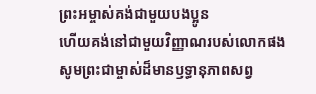ព្រះអម្ចាស់គង់ជាមួយបងប្អូន
ហើយគង់នៅជាមួយវិញ្ញាណរបស់លោកផង
សូមព្រះជាម្ចាស់ដ៏មានឫទ្ធានុភាពសព្វ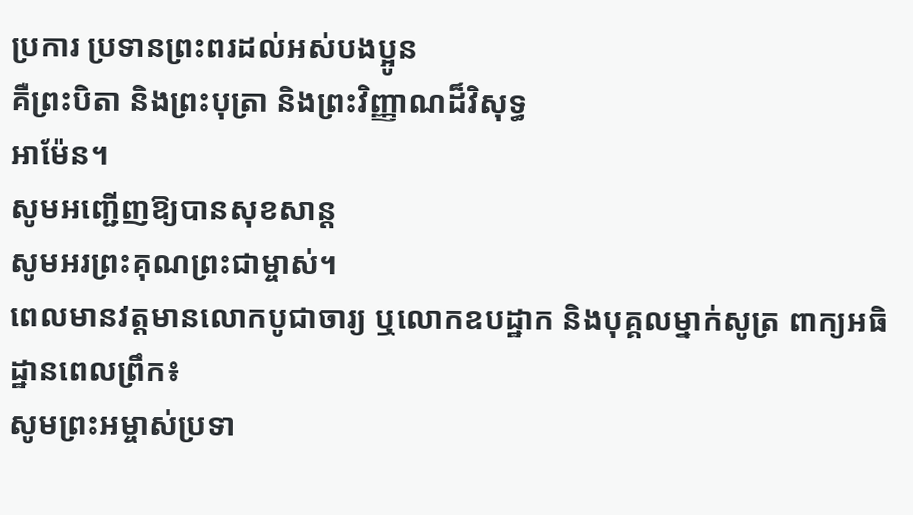ប្រការ ប្រទានព្រះពរដល់អស់បងប្អូន
គឺព្រះបិតា និងព្រះបុត្រា និងព្រះវិញ្ញាណដ៏វិសុទ្ធ
អាម៉ែន។
សូមអញ្ជើញឱ្យបានសុខសាន្ត
សូមអរព្រះគុណព្រះជាម្ចាស់។
ពេលមានវត្តមានលោកបូជាចារ្យ ឬលោកឧបដ្ឋាក និងបុគ្គលម្នាក់សូត្រ ពាក្យអធិដ្ឋានពេលព្រឹក៖
សូមព្រះអម្ចាស់ប្រទា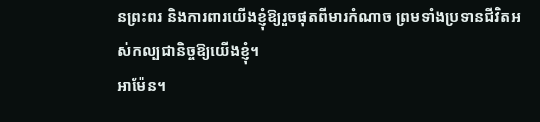នព្រះពរ និងការពារយើងខ្ញុំឱ្យរួចផុតពីមារកំណាច ព្រមទាំងប្រទានជីវិតអស់កល្បជានិច្ចឱ្យយើងខ្ញុំ។
អាម៉ែន។